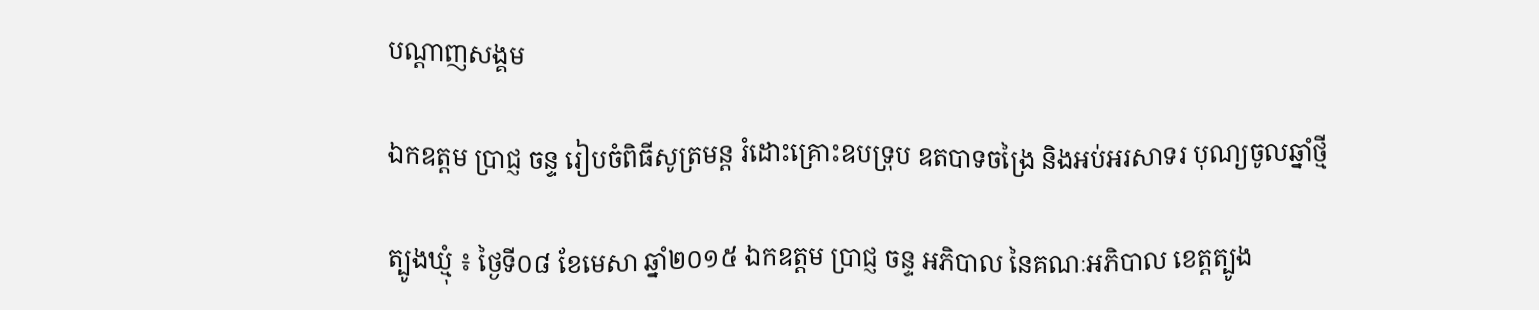បណ្តាញសង្គម

ឯកឧត្តម ប្រាជ្ញ ចន្ទ រៀបចំពិធីសូត្រមន្ត រំដោះគ្រោះឧបទ្រុប ឧតបាទចង្រៃ និងអប់អរសាទរ បុណ្យចូលឆ្នាំថ្មី

ត្បូងឃ្មុំ ៖ ថ្ងៃទី០៨ ខែមេសា ឆ្នាំ២០១៥ ឯកឧត្តម ប្រាជ្ញ ចន្ទ អភិបាល នៃគណៈអភិបាល ខេត្តត្បូង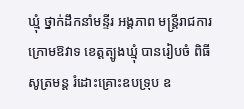ឃ្មុំ ថ្នាក់ដឹកនាំមន្ទីរ អង្គភាព មន្ត្រីរាជការ ក្រោមឱវាទ ខេត្តត្បូងឃ្មុំ បានរៀបចំ ពិធីសូត្រមន្ត រំដោះគ្រោះឧបទ្រុប ឧ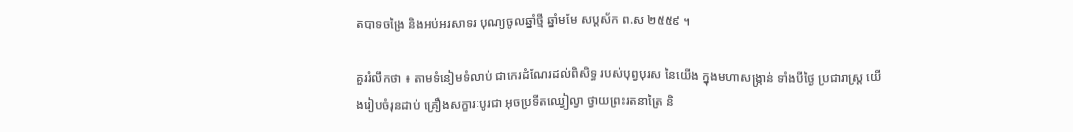តបាទចង្រៃ និងអប់អរសាទរ បុណ្យចូលឆ្នាំថ្មី ឆ្នាំមមែ សប្តស័ក ព.ស ២៥៥៩ ។

គួររំលឹកថា ៖ តាមទំនៀមទំលាប់ ជាកេរដំណែរដល់ពិសិទ្ធ របស់បុព្វបុរស នៃយើង ក្នុងមហាសង្ក្រាន់ ទាំងបីថ្ងៃ ប្រជារាស្រ្ត យើងរៀបចំរុនដាប់ គ្រឿងសក្ខារៈបូរជា អុចប្រទីតឈ្វៀល្វា ថ្វាយព្រះរតនាត្រៃ និ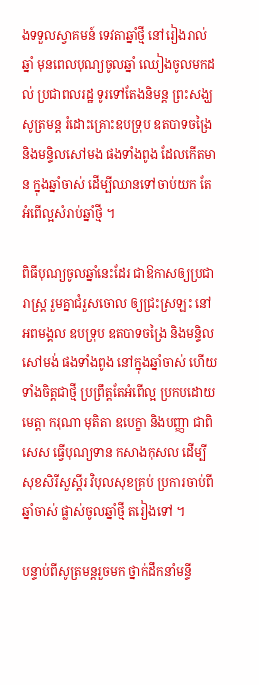ងទទួលស្វាគមន៍ ទេវតាឆ្នាំថ្មី នៅរៀងរាល់ឆ្នាំ មុនពេលបុណ្យចូលឆ្នាំ ឈៀងចូលមកដល់ ប្រជាពលរដ្ឋ ទូរទៅតែងនិមន្ត ព្រះសង្ឃសូត្រមន្ត រំដោះគ្រោះឧបទ្រុប ឧតបាទចង្រៃ និងមន្ទិលសៅមង ផងទាំងពូង ដែលកើតមាន ក្នុងឆ្នាំចាស់ ដើម្បីឈានទៅចាប់យក តែអំពើល្អសំរាប់ឆ្នាំថ្មី ។

ពិធីបុណ្យចូលឆ្នាំនេះដែរ ជាឱកាសឲ្យប្រជារាស្រ្ត រួមគ្នាជំរួសចោល ឲ្យជ្រះស្រឡះ នៅអពមង្គល ឧបទ្រុប ឧតបាទចង្រៃ និងមន្ទិលសៅមង់ ផងទាំងពូង នៅក្នុងឆ្នាំចាស់ ហើយទាំងចិត្តជាថ្មី ប្រព្រឹត្តតែអំពើល្អ ប្រកបដោយមេត្តា ករុណា មុតិតា ឧបេក្ខា និងបញ្ញា ជាពិសេស ធ្វើបុណ្យទាន កសាងកុសល ដើម្បីសុខសិរីសួស្ដីរ វិបុលសុខគ្រប់ ប្រការចាប់ពីឆ្នាំចាស់ ផ្លាស់ចូលឆ្នាំថ្មី តរៀងទៅ ។

បន្ទាប់ពីសូត្រមន្តរួចមក ថ្នាក់ដឹកនាំមន្ទី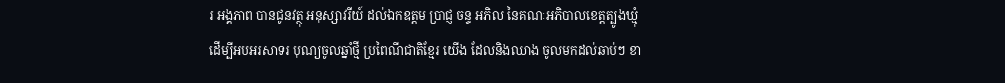រ អង្គភាព បានជូនវត្ថុ អនុស្សាវរីយ៍ ដល់ឯកឧត្តម ប្រាជ្ញ ចន្ទ អភិល នៃគណៈអភិបាលខេត្តត្បូងឃ្មុំ ដើម្បីអបអរសាទរ បុណ្យចូលឆ្នាំថ្មី ប្រពៃណីជាតិខ្មែរ យើង ដែលនិងឈាង ចូលមកដល់ឆាប់ៗ ខា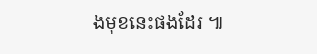ងមុខនេះផងដែរ ៕